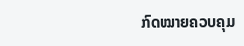ກົດໝາຍຄວບຄຸມ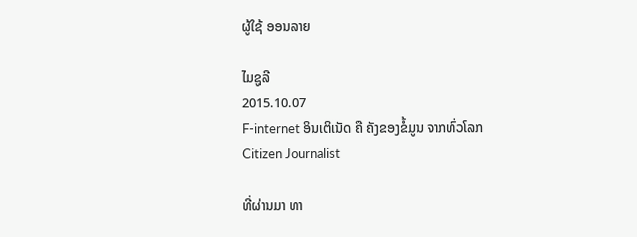ຜູ້ໃຊ້ ອອນລາຍ

ໄມຊູລີ
2015.10.07
F-internet ອິນເຕິເນັດ ຄື ຄັງຂອງຂໍ້ມູນ ຈາກທົ່ວໂລກ
Citizen Journalist

ທີ່ຜ່ານມາ ທາ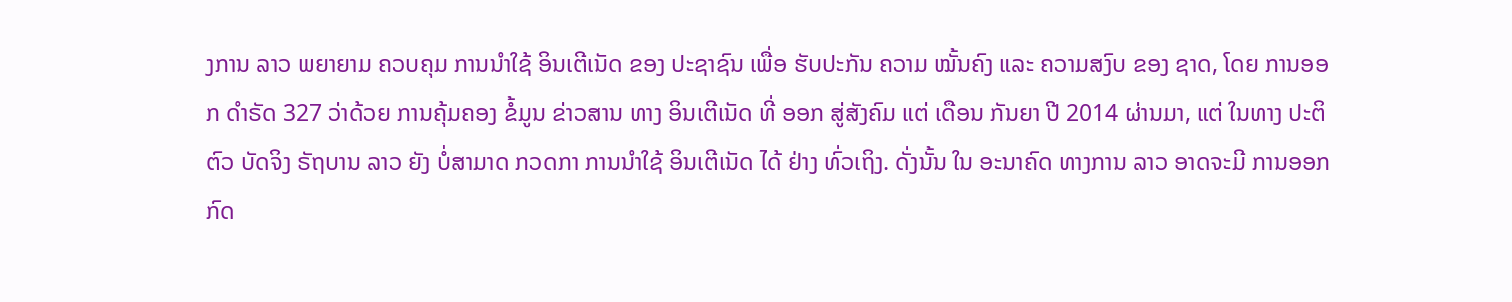ງການ ລາວ ພຍາຍາມ ຄວບຄຸມ ການນຳໃຊ້ ອິນເຕີເນັດ ຂອງ ປະຊາຊົນ ເພື່ອ ຮັບປະກັນ ຄວາມ ໝັ້ນຄົງ ແລະ ຄວາມສງົບ ຂອງ ຊາດ, ໂດຍ ການອອກ ດຳຣັດ 327 ວ່າດ້ວຍ ການຄຸ້ມຄອງ ຂໍ້ມູນ ຂ່າວສານ ທາງ ອິນເຕີເນັດ ທີ່ ອອກ ສູ່ສັງຄົມ ແຕ່ ເດືອນ ກັນຍາ ປີ 2014 ຜ່ານມາ, ແຕ່ ໃນທາງ ປະຕິຕົວ ບັດຈິງ ຣັຖບານ ລາວ ຍັງ ບໍ່ສາມາດ ກວດກາ ການນຳໃຊ້ ອິນເຕີເນັດ ໄດ້ ຢ່າງ ທົ່ວເຖິງ. ດັ່ງນັ້ນ ໃນ ອະນາຄົດ ທາງການ ລາວ ອາດຈະມີ ການອອກ ກົດ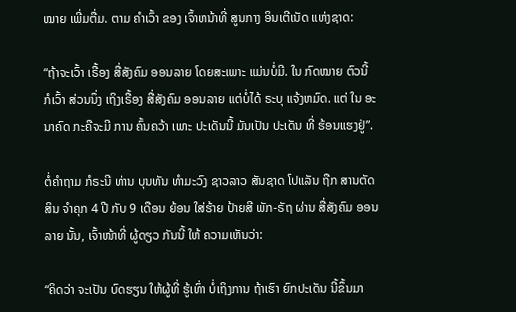ໝາຍ ເພີ່ມຕື່ມ. ຕາມ ຄໍາເວົ້າ ຂອງ ເຈົ້າຫນ້າທີ່ ສູນກາງ ອິນເຕີເນັດ ແຫ່ງຊາດ:

“ຖ້າຈະເວົ້າ ເຣື້ອງ ສື່ສັງຄົມ ອອນລາຍ ໂດຍສະເພາະ ແມ່ນບໍ່ມີ. ໃນ ກົດໝາຍ ຕົວນີ້ ກໍເວົ້າ ສ່ວນນຶ່ງ ເຖິງເຣື້ອງ ສື່ສັງຄົມ ອອນລາຍ ແຕ່ບໍ່ໄດ້ ຣະບຸ ແຈ້ງຫມົດ. ແຕ່ ໃນ ອະນາຄົດ ກະຄືຈະມີ ການ ຄົ້ນຄວ້າ ເພາະ ປະເດັນນີ້ ມັນເປັນ ປະເດັນ ທີ່ ຮ້ອນແຮງຢູ່”.

ຕໍ່ຄໍາຖາມ ກໍຣະນີ ທ່ານ ບຸນທັນ ທຳມະວົງ ຊາວລາວ ສັນຊາດ ໂປແລັນ ຖືກ ສານຕັດສິນ ຈຳຄຸກ 4 ປີ ກັບ 9 ເດືອນ ຍ້ອນ ໃສ່ຮ້າຍ ປ້າຍສີ ພັກ-ຣັຖ ຜ່ານ ສື່ສັງຄົມ ອອນລາຍ ນັ້ນ, ເຈົ້າໜ້າທີ່ ຜູ້ດຽວ ກັນນີ້ ໃຫ້ ຄວາມເຫັນວ່າ:

“ຄິດວ່າ ຈະເປັນ ບົດຮຽນ ໃຫ້ຜູ້ທີ່ ຮູ້ເທົ່າ ບໍ່ເຖິງການ ຖ້າເຮົາ ຍົກປະເດັນ ນີ້ຂຶ້ນມາ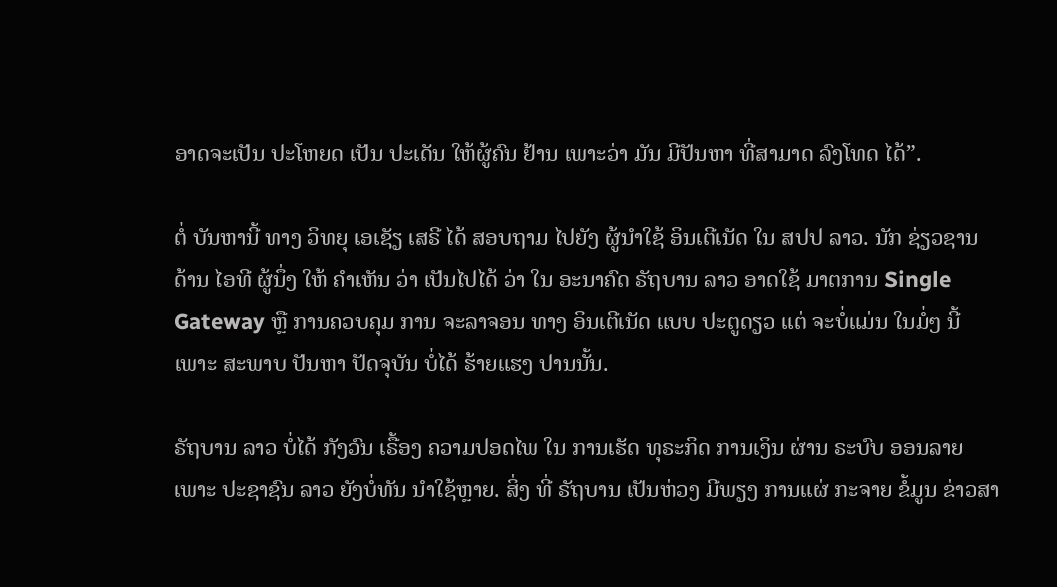ອາດຈະເປັນ ປະໂຫຍດ ເປັນ ປະເດັນ ໃຫ້ຜູ້ຄົນ ຢ້ານ ເພາະວ່າ ມັນ ມີປັນຫາ ທີ່ສາມາດ ລົງໂທດ ໄດ້”.

ຕໍ່ ບັນຫານີ້ ທາງ ວິທຍຸ ເອເຊັຽ ເສຣີ ໄດ້ ສອບຖາມ ໄປຍັງ ຜູ້ນຳໃຊ້ ອິນເຕີເນັດ ໃນ ສປປ ລາວ. ນັກ ຊ່ຽວຊານ ດ້ານ ໄອທີ ຜູ້ນຶ່ງ ໃຫ້ ຄຳເຫັນ ວ່າ ເປັນໄປໄດ້ ວ່າ ໃນ ອະນາຄົດ ຣັຖບານ ລາວ ອາດໃຊ້ ມາຕການ Single Gateway ຫຼື ການຄວບຄຸມ ການ ຈະລາຈອນ ທາງ ອິນເຕີເນັດ ແບບ ປະຕູດຽວ ແຕ່ ຈະບໍ່ແມ່ນ ໃນມໍ່ໆ ນີ້ ເພາະ ສະພາບ ປັນຫາ ປັດຈຸບັນ ບໍ່ໄດ້ ຮ້າຍແຮງ ປານນັ້ນ.

ຣັຖບານ ລາວ ບໍ່ໄດ້ ກັງວົນ ເຣື້ອງ ຄວາມປອດໄພ ໃນ ການເຮັດ ທຸຣະກິດ ການເງິນ ຜ່ານ ຣະບົບ ອອນລາຍ ເພາະ ປະຊາຊົນ ລາວ ຍັງບໍ່ທັນ ນຳໃຊ້ຫຼາຍ. ສິ່ງ ທີ່ ຣັຖບານ ເປັນຫ່ວງ ມີພຽງ ການແຜ່ ກະຈາຍ ຂໍ້ມູນ ຂ່າວສາ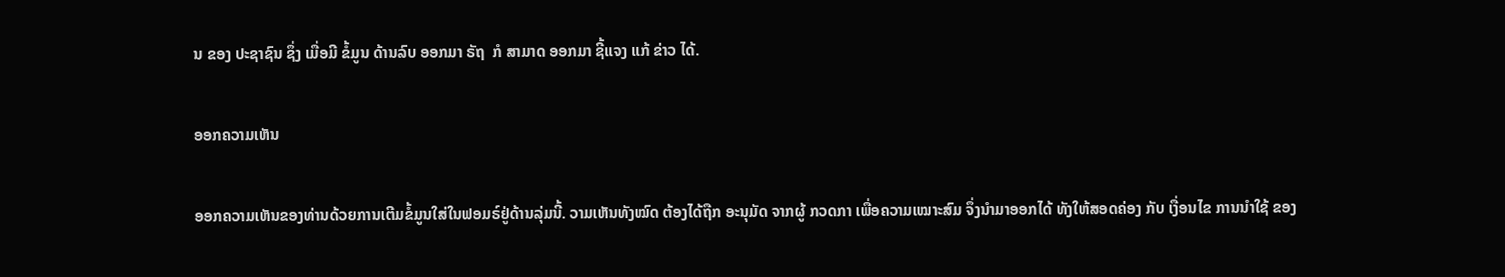ນ ຂອງ ປະຊາຊົນ ຊຶ່ງ ເມື່ອມີ ຂໍ້ມູນ ດ້ານລົບ ອອກມາ ຣັຖ  ກໍ ສາມາດ ອອກມາ ຊີ້ແຈງ ແກ້ ຂ່າວ ໄດ້.

ອອກຄວາມເຫັນ

ອອກຄວາມເຫັນຂອງທ່ານດ້ວຍການເຕີມຂໍ້ມູນໃສ່ໃນຟອມຣ໌ຢູ່ດ້ານລຸ່ມນີ້. ວາມເຫັນທັງໝົດ ຕ້ອງໄດ້ຖືກ ອະນຸມັດ ຈາກຜູ້ ກວດກາ ເພື່ອຄວາມເໝາະສົມ ຈຶ່ງນໍາມາອອກໄດ້ ທັງໃຫ້ສອດຄ່ອງ ກັບ ເງື່ອນໄຂ ການນຳໃຊ້ ຂອງ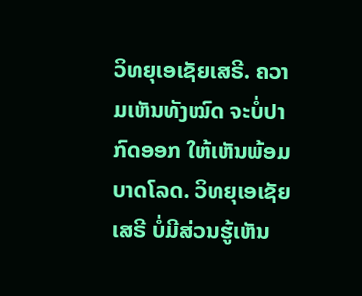ວິທຍຸເອເຊັຍເສຣີ. ຄວາມເຫັນທັງໝົດ ຈະບໍ່ປາກົດອອກ ໃຫ້ເຫັນພ້ອມບາດໂລດ. ວິທຍຸເອເຊັຍເສຣີ ບໍ່ມີສ່ວນຮູ້ເຫັນ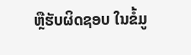ຫຼືຮັບຜິດຊອບ ໃນຂໍ້ມູ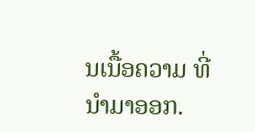ນເນື້ອຄວາມ ທີ່ນໍາມາອອກ.